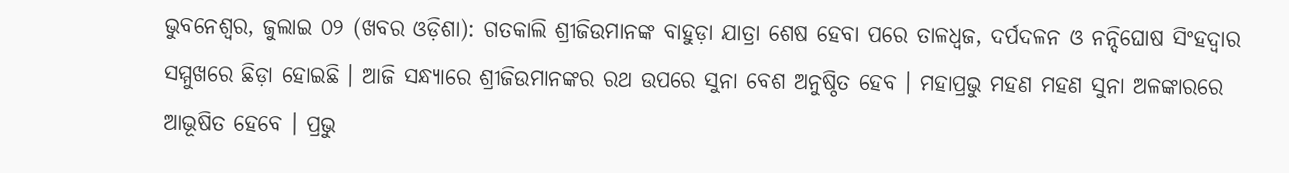ଭୁବନେଶ୍ୱର, ଜୁଲାଇ ୦୨ (ଖବର ଓଡ଼ିଶା): ଗତକାଲି ଶ୍ରୀଜିଉମାନଙ୍କ ବାହୁଡ଼ା ଯାତ୍ରା ଶେଷ ହେବା ପରେ ତାଳଧ୍ୱଜ, ଦର୍ପଦଳନ ଓ ନନ୍ଦିଘୋଷ ସିଂହଦ୍ୱାର ସମ୍ମୁଖରେ ଛିଡ଼ା ହୋଇଛି । ଆଜି ସନ୍ଧ୍ୟାରେ ଶ୍ରୀଜିଉମାନଙ୍କର ରଥ ଉପରେ ସୁନା ବେଶ ଅନୁଷ୍ଠିତ ହେବ । ମହାପ୍ରଭୁ ମହଣ ମହଣ ସୁନା ଅଳଙ୍କାରରେ ଆଭୂଷିତ ହେବେ । ପ୍ରଭୁ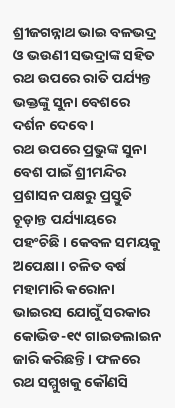ଶ୍ରୀଜଗନ୍ନାଥ ଭାଇ ବଳଭଦ୍ର ଓ ଭଉଣୀ ସଭଦ୍ରାଙ୍କ ସହିତ ରଥ ଉପରେ ରାତି ପର୍ଯ୍ୟନ୍ତ ଭକ୍ତଙ୍କୁ ସୁନା ବେଶରେ ଦର୍ଶନ ଦେବେ ।
ରଥ ଉପରେ ପ୍ରଭୁଙ୍କ ସୁନା ବେଶ ପାଇଁ ଶ୍ରୀମନ୍ଦିର ପ୍ରଶାସନ ପକ୍ଷରୁ ପ୍ରସ୍ତୁତି ଚୂଡ଼ାନ୍ତ ପର୍ଯ୍ୟାୟରେ ପହଂଚିଛି । କେବଳ ସମୟକୁ ଅପେକ୍ଷା । ଚଳିତ ବର୍ଷ ମହାମାରି କରୋନା ଭାଇରସ ଯୋଗୁଁ ସରକାର କୋଭିଡ-୧୯ ଗାଇଡଲାଇନ ଜାରି କରିଛନ୍ତି । ଫଳରେ ରଥ ସମ୍ମୁଖକୁ କୌଣସି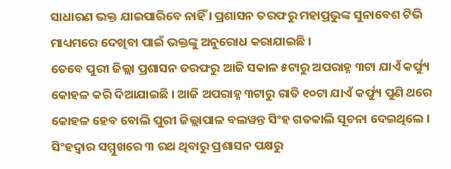ସାଧାରଣ ଭକ୍ତ ଯାଇପାରିବେ ନାହିଁ । ପ୍ରଶାସନ ତରଫରୁ ମହାପ୍ରଭୁଙ୍କ ସୁନାବେଶ ଟିଭି ମାଧ୍ୟମରେ ଦେଖିବା ପାଇଁ ଭକ୍ତଙ୍କୁ ଅନୁରୋଧ କରାଯାଇଛି ।
ତେବେ ପୁରୀ ଜିଲ୍ଲା ପ୍ରଶାସନ ତରଫରୁ ଆଜି ସକାଳ ୫ଟାରୁ ଅପରାହ୍ନ ୩ଟା ଯାଏଁ କର୍ଫ୍ୟୁ କୋହଳ କରି ଦିଆଯାଇଛି । ଆଜି ଅପରାହ୍ନ ୩ଟାରୁ ରାତି ୧୦ଟା ଯାଏଁ କର୍ଫ୍ୟୁ ପୁଣି ଥରେ କୋହଳ ହେବ ବୋଲି ପୁରୀ ଜିଲ୍ଲାପାଳ ବଲୱନ୍ତ ସିଂହ ଗତକାଲି ସୂଚନା ଦେଇଥିଲେ । ସିଂହଦ୍ୱାର ସମ୍ମୁଖରେ ୩ ରଥ ଥିବାରୁ ପ୍ରଶାସନ ପକ୍ଷରୁ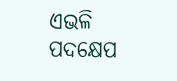ଏଭଳି ପଦକ୍ଷେପ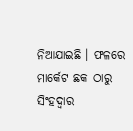ନିଆଯାଇଛି । ଫଳରେ ମାର୍କେଟ ଛକ ଠାରୁ ସିଂହଦ୍ୱାର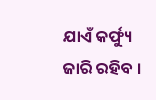ଯାଏଁ କର୍ଫ୍ୟୁ ଜାରି ରହିବ ।